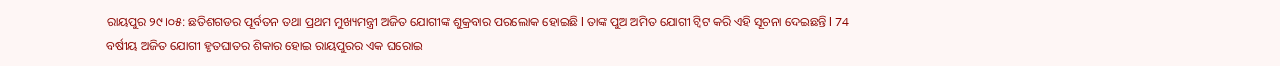ରାୟପୁର ୨୯।୦୫: ଛତିଶଗଡର ପୂର୍ବତନ ତଥା ପ୍ରଥମ ମୁଖ୍ୟମନ୍ତ୍ରୀ ଅଜିତ ଯୋଗୀଙ୍କ ଶୁକ୍ରବାର ପରଲୋକ ହୋଇଛି l ତାଙ୍କ ପୁଅ ଅମିତ ଯୋଗୀ ଟ୍ୱିଟ କରି ଏହି ସୂଚନା ଦେଇଛନ୍ତି l 74 ବର୍ଷୀୟ ଅଜିତ ଯୋଗୀ ହୃତଘାତର ଶିକାର ହୋଇ ରାୟପୁରର ଏକ ଘରୋଇ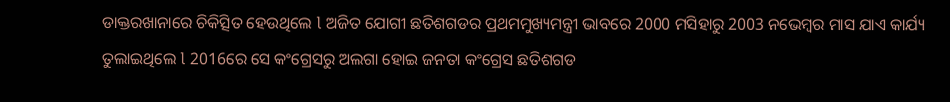ଡାକ୍ତରଖାନାରେ ଚିକିତ୍ସିତ ହେଉଥିଲେ l ଅଜିତ ଯୋଗୀ ଛତିଶଗଡର ପ୍ରଥମମୁଖ୍ୟମନ୍ତ୍ରୀ ଭାବରେ 2000 ମସିହାରୁ 2003 ନଭେମ୍ବର ମାସ ଯାଏ କାର୍ଯ୍ୟ ତୁଲାଇଥିଲେ l 2016ରେ ସେ କଂଗ୍ରେସରୁ ଅଲଗା ହୋଇ ଜନତା କଂଗ୍ରେସ ଛତିଶଗଡ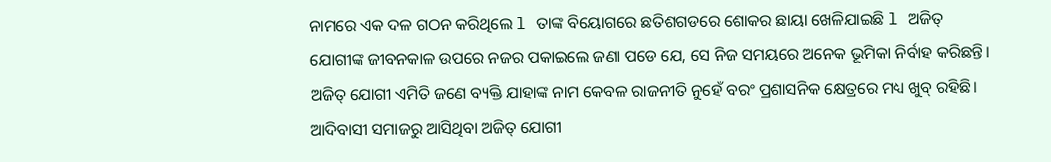ନାମରେ ଏକ ଦଳ ଗଠନ କରିଥିଲେ l ତାଙ୍କ ବିୟୋଗରେ ଛତିଶଗଡରେ ଶୋକର ଛାୟା ଖେଳିଯାଇଛି l ଅଜିତ୍ ଯୋଗୀଙ୍କ ଜୀବନକାଳ ଉପରେ ନଜର ପକାଇଲେ ଜଣା ପଡେ ଯେ, ସେ ନିଜ ସମୟରେ ଅନେକ ଭୂମିକା ନିର୍ବାହ କରିଛନ୍ତି। ଅଜିତ୍ ଯୋଗୀ ଏମିତି ଜଣେ ବ୍ୟକ୍ତି ଯାହାଙ୍କ ନାମ କେବଳ ରାଜନୀତି ନୁହେଁ ବରଂ ପ୍ରଶାସନିକ କ୍ଷେତ୍ରରେ ମଧ୍ୟ ଖୁବ୍ ରହିଛି। ଆଦିବାସୀ ସମାଜରୁ ଆସିଥିବା ଅଜିତ୍ ଯୋଗୀ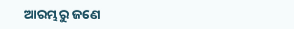ଆରମ୍ଭରୁ ଜଣେ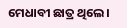ମେଧାବୀ ଛାତ୍ର ଥିଲେ।